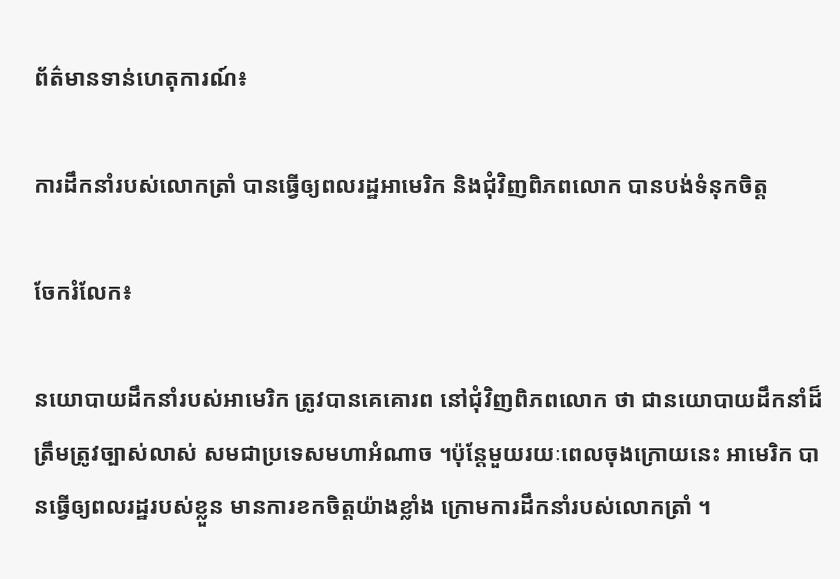ព័ត៌មានទាន់ហេតុការណ៍៖

ការដឹកនាំរបស់លោកត្រាំ បានធ្វើឲ្យពលរដ្ឋអាមេរិក និងជុំវិញពិភពលោក បានបង់ទំនុកចិត្ត

ចែករំលែក៖

នយោបាយដឹកនាំរបស់អាមេរិក ត្រូវបានគេគោរព នៅជុំវិញពិភពលោក ថា ជានយោបាយដឹកនាំដ៏ត្រឹមត្រូវច្បាស់លាស់ សមជាប្រទេសមហាអំណាច ។ប៉ុន្តែមួយរយៈពេលចុងក្រោយនេះ អាមេរិក បានធ្វើឲ្យពលរដ្ឋរបស់ខ្លួន មានការខកចិត្តយ៉ាងខ្លាំង ក្រោមការដឹកនាំរបស់លោកត្រាំ ។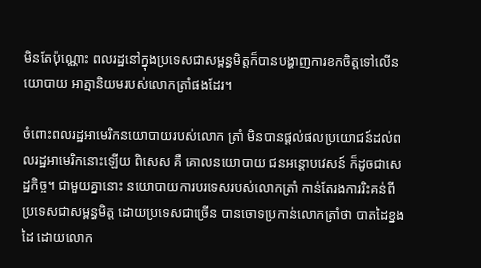មិនតែប៉ុណ្ណោះ ពលរដ្ឋនៅក្នុងប្រទេសជាសម្ពន្ធមិត្តក៏បានបង្ហាញការខកចិត្តទៅលើនយោបាយ អាត្មានិយមរបស់លោកត្រាំផងដែរ។

ចំពោះពលរដ្ឋអាមេរិកនយោបាយរបស់លោក ត្រាំ មិនបានផ្តល់ផលប្រយោជន៍ដល់ពលរដ្ឋអាមេរិកនោះឡើយ ពិសេស គឺ គោលនយោបាយ ជនអន្តោបវេសន៍ ក៏ដូចជាសេដ្ឋកិច្ច។ ជាមួយគ្នានោះ នយោបាយការបរទេសរបស់លោកត្រាំ កាន់តែរងការរិះគន់ពីប្រទេសជាសម្ពន្ធមិត្ត ដោយប្រទេសជាច្រើន បានចោទប្រកាន់លោកត្រាំថា បាតដៃខ្នងដៃ ដោយលោក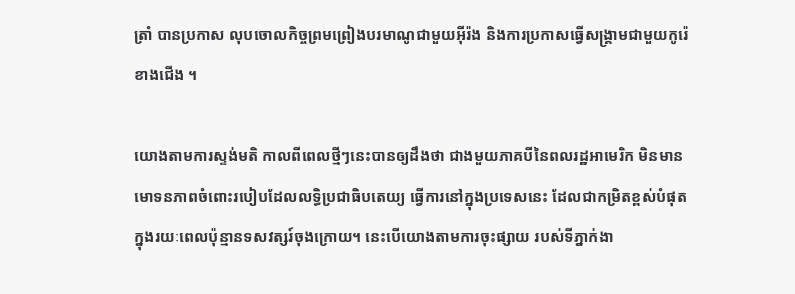ត្រាំ បានប្រកាស លុបចោលកិច្ចព្រមព្រៀងបរមាណូជាមួយអ៊ីរ៉ង និងការប្រកាសធ្វើសង្គ្រាមជាមួយកូរ៉េខាងជើង ។

យោងតាមការស្ទង់មតិ កាលពីពេលថ្មីៗនេះបានឲ្យដឹងថា ជាងមួយភាគបីនៃពលរដ្ឋអាមេរិក មិនមានមោទនភាពចំពោះរបៀបដែលលទ្ធិប្រជាធិបតេយ្យ ធ្វើការនៅក្នុងប្រទេសនេះ ដែលជាកម្រិតខ្ពស់បំផុតក្នុងរយៈពេលប៉ុន្មានទសវត្សរ៍ចុងក្រោយ។ នេះបើយោងតាមការចុះផ្សាយ របស់ទីភ្នាក់ងា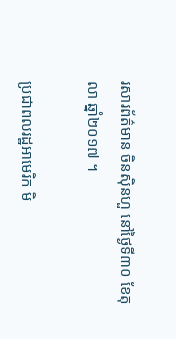រសារព័ត៌មាន ចិនស៊ិនហួ នៅថ្ងៃទី៣០ ខែតុលា ឆ្នាំ២០១៧ ។

ប្រជាពលរដ្ឋអាមេរិក មិ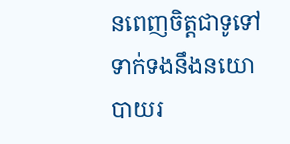នពេញចិត្តជាទូទៅទាក់ទងនឹងនយោបាយរ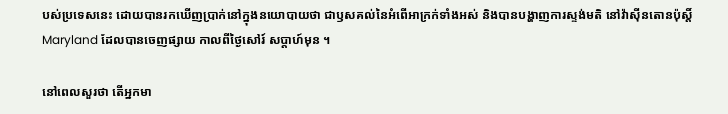បស់ប្រទេសនេះ ដោយបានរកឃើញប្រាក់នៅក្នុងនយោបាយថា ជាឫសគល់នៃអំពើអាក្រក់ទាំងអស់ និងបានបង្ហាញការស្ទង់មតិ នៅវ៉ាស៊ីនតោនប៉ុស្តិ៍ Maryland ដែលបានចេញផ្សាយ កាលពីថ្ងៃសៅរ៍ សប្ដាហ៍មុន ។

នៅពេលសួរថា តើអ្នកមា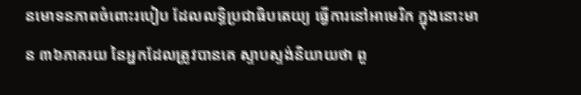នមោទនភាពចំពោះរបៀប ដែលលទ្ធិប្រជាធិបតេយ្យ ធ្វើការនៅអាមេរិក ក្នុងនោះមាន ៣៦ភាគរយ នៃអ្នកដែលត្រូវបានគេ ស្ទាបស្ទង់និយាយថា ពួ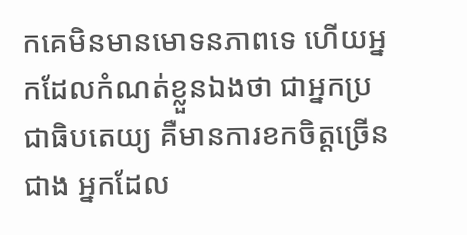កគេមិនមានមោទនភាពទេ ហើយអ្នកដែលកំណត់ខ្លួនឯងថា ជាអ្នកប្រជាធិបតេយ្យ គឺមានការខកចិត្តច្រើនជាង អ្នកដែល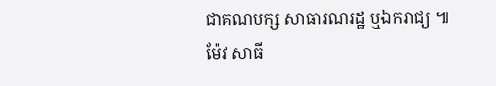ជាគណបក្ស សាធារណរដ្ឋ ឬឯករាជ្យ ៕ ម៉ែវ សាធី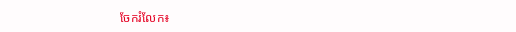ចែករំលែក៖